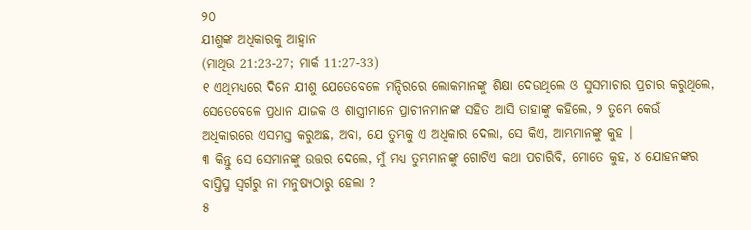୨୦
ଯୀଶୁଙ୍କ ଅଧିକାରକୁ ଆହ୍ୱାନ
(ମାଥିଉ 21:23-27; ମାର୍କ 11:27-33)
୧ ଏଥିମଧ୍ୟରେ ଦିନେ ଯୀଶୁ ଯେତେବେଳେ ମନ୍ଦିରରେ ଲୋକମାନଙ୍କୁ ଶିକ୍ଷା ଦେଉଥିଲେ ଓ ସୁସମାଚାର ପ୍ରଚାର କରୁଥିଲେ, ସେତେବେଳେ ପ୍ରଧାନ ଯାଜକ ଓ ଶାସ୍ତ୍ରୀମାନେ ପ୍ରାଚୀନମାନଙ୍କ ସହିତ ଆସି ତାହାଙ୍କୁ କହିଲେ, ୨ ତୁମ୍ଭେ କେଉଁ ଅଧିକାରରେ ଏସମସ୍ତ କରୁଅଛ, ଅବା, ଯେ ତୁମ୍ଭକୁ ଏ ଅଧିକାର ଦେଲା, ସେ କିଏ, ଆମ୍ଭମାନଙ୍କୁ କୁହ ।
୩ କିନ୍ତୁ ସେ ସେମାନଙ୍କୁ ଉତ୍ତର ଦେଲେ, ମୁଁ ମଧ୍ୟ ତୁମ୍ଭମାନଙ୍କୁ ଗୋଟିଏ କଥା ପଚାରିବି, ମୋତେ କୁହ, ୪ ଯୋହନଙ୍କର ବାପ୍ତିସ୍ମ ସ୍ୱର୍ଗରୁ ନା ମନୁଷ୍ୟଠାରୁ ହେଲା ?
୫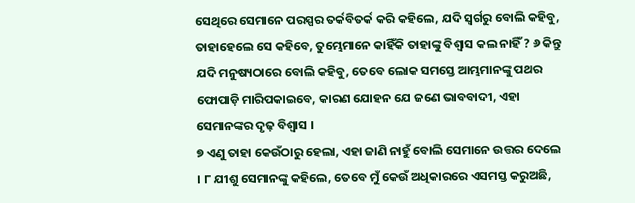ସେଥିରେ ସେମାନେ ପରସ୍ପର ତର୍କବିତର୍କ କରି କହିଲେ, ଯଦି ସ୍ୱର୍ଗରୁ ବୋଲି କହିବୁ, ତାହାହେଲେ ସେ କହିବେ, ତୁମ୍ଭେମାନେ କାହିଁକି ତାହାଙ୍କୁ ବିଶ୍ୱାସ କଲ ନାହିଁ ? ୬ କିନ୍ତୁ ଯଦି ମନୁଷ୍ୟଠାରେ ବୋଲି କହିବୁ, ତେବେ ଲୋକ ସମସ୍ତେ ଆମ୍ଭମାନଙ୍କୁ ପଥର ଫୋପାଡ଼ି ମାରିପକାଇବେ, କାରଣ ଯୋହନ ଯେ ଜଣେ ଭାବବାଦୀ, ଏହା ସେମାନଙ୍କର ଦୃଢ଼ ବିଶ୍ୱାସ ।
୭ ଏଣୁ ତାହା କେଉଁଠାରୁ ହେଲା, ଏହା ଜାଣି ନାହୁଁ ବୋଲି ସେମାନେ ଉତ୍ତର ଦେଲେ । ୮ ଯୀଶୁ ସେମାନଙ୍କୁ କହିଲେ, ତେବେ ମୁଁ କେଉଁ ଅଧିକାରରେ ଏସମସ୍ତ କରୁଅଛି,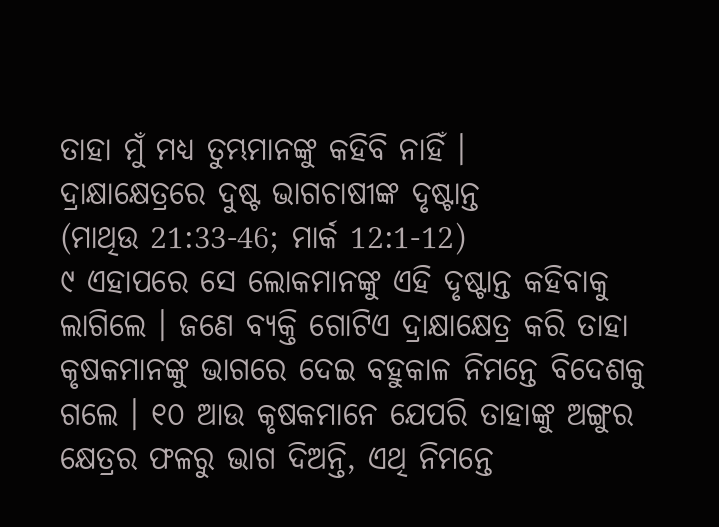ତାହା ମୁଁ ମଧ୍ୟ ତୁମ୍ଭମାନଙ୍କୁ କହିବି ନାହିଁ ।
ଦ୍ରାକ୍ଷାକ୍ଷେତ୍ରରେ ଦୁଷ୍ଟ ଭାଗଚାଷୀଙ୍କ ଦୃଷ୍ଟାନ୍ତ
(ମାଥିଉ 21:33-46; ମାର୍କ 12:1-12)
୯ ଏହାପରେ ସେ ଲୋକମାନଙ୍କୁ ଏହି ଦୃଷ୍ଟାନ୍ତ କହିବାକୁ ଲାଗିଲେ । ଜଣେ ବ୍ୟକ୍ତି ଗୋଟିଏ ଦ୍ରାକ୍ଷାକ୍ଷେତ୍ର କରି ତାହା କୃଷକମାନଙ୍କୁ ଭାଗରେ ଦେଇ ବହୁକାଳ ନିମନ୍ତେ ବିଦେଶକୁ ଗଲେ । ୧୦ ଆଉ କୃଷକମାନେ ଯେପରି ତାହାଙ୍କୁ ଅଙ୍ଗୁର କ୍ଷେତ୍ରର ଫଳରୁ ଭାଗ ଦିଅନ୍ତି, ଏଥି ନିମନ୍ତେ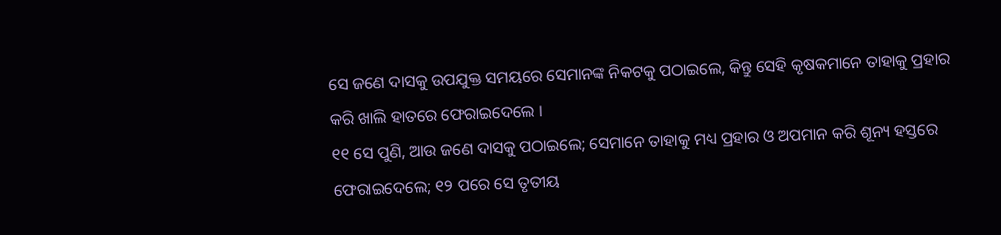ସେ ଜଣେ ଦାସକୁ ଉପଯୁକ୍ତ ସମୟରେ ସେମାନଙ୍କ ନିକଟକୁ ପଠାଇଲେ, କିନ୍ତୁ ସେହି କୃଷକମାନେ ତାହାକୁ ପ୍ରହାର କରି ଖାଲି ହାତରେ ଫେରାଇଦେଲେ ।
୧୧ ସେ ପୁଣି, ଆଉ ଜଣେ ଦାସକୁ ପଠାଇଲେ; ସେମାନେ ତାହାକୁ ମଧ୍ୟ ପ୍ରହାର ଓ ଅପମାନ କରି ଶୂନ୍ୟ ହସ୍ତରେ ଫେରାଇଦେଲେ; ୧୨ ପରେ ସେ ତୃତୀୟ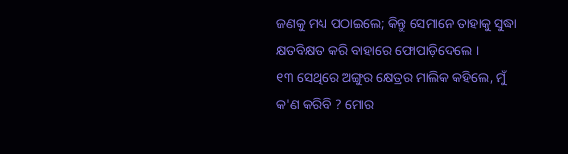ଜଣକୁ ମଧ୍ୟ ପଠାଇଲେ; କିନ୍ତୁ ସେମାନେ ତାହାକୁ ସୁଦ୍ଧା କ୍ଷତବିକ୍ଷତ କରି ବାହାରେ ଫୋପାଡ଼ିଦେଲେ ।
୧୩ ସେଥିରେ ଅଙ୍ଗୁର କ୍ଷେତ୍ରର ମାଲିକ କହିଲେ, ମୁଁ କ'ଣ କରିବି ? ମୋର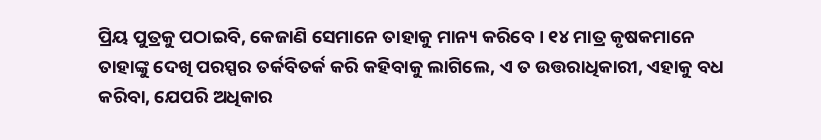ପ୍ରିୟ ପୁତ୍ରକୁ ପଠାଇବି, କେଜାଣି ସେମାନେ ତାହାକୁ ମାନ୍ୟ କରିବେ । ୧୪ ମାତ୍ର କୃଷକମାନେ ତାହାଙ୍କୁ ଦେଖି ପରସ୍ପର ତର୍କବିତର୍କ କରି କହିବାକୁ ଲାଗିଲେ, ଏ ତ ଉତ୍ତରାଧିକାରୀ, ଏହାକୁ ବଧ କରିବା, ଯେପରି ଅଧିକାର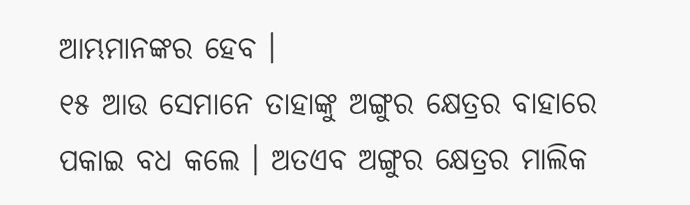ଆମ୍ଭମାନଙ୍କର ହେବ ।
୧୫ ଆଉ ସେମାନେ ତାହାଙ୍କୁ ଅଙ୍ଗୁର କ୍ଷେତ୍ରର ବାହାରେ ପକାଇ ବଧ କଲେ । ଅତଏବ ଅଙ୍ଗୁର କ୍ଷେତ୍ରର ମାଲିକ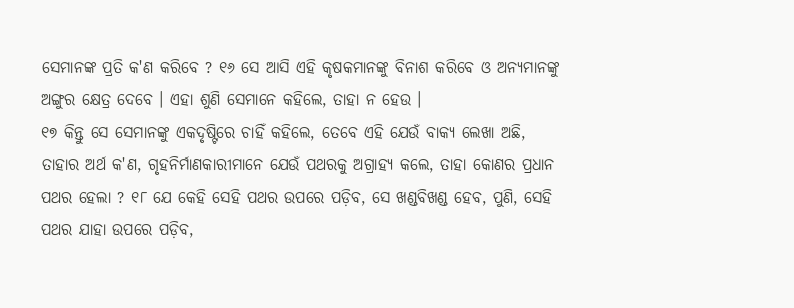ସେମାନଙ୍କ ପ୍ରତି କ'ଣ କରିବେ ? ୧୬ ସେ ଆସି ଏହି କୃଷକମାନଙ୍କୁ ବିନାଶ କରିବେ ଓ ଅନ୍ୟମାନଙ୍କୁ ଅଙ୍ଗୁର କ୍ଷେତ୍ର ଦେବେ । ଏହା ଶୁଣି ସେମାନେ କହିଲେ, ତାହା ନ ହେଉ ।
୧୭ କିନ୍ତୁ ସେ ସେମାନଙ୍କୁ ଏକଦୃଷ୍ଟିରେ ଚାହିଁ କହିଲେ, ତେବେ ଏହି ଯେଉଁ ବାକ୍ୟ ଲେଖା ଅଛି, ତାହାର ଅର୍ଥ କ'ଣ, ଗୃହନିର୍ମାଣକାରୀମାନେ ଯେଉଁ ପଥରକୁ ଅଗ୍ରାହ୍ୟ କଲେ, ତାହା କୋଣର ପ୍ରଧାନ ପଥର ହେଲା ? ୧୮ ଯେ କେହି ସେହି ପଥର ଉପରେ ପଡ଼ିବ, ସେ ଖଣ୍ଡବିଖଣ୍ଡ ହେବ, ପୁଣି, ସେହି ପଥର ଯାହା ଉପରେ ପଡ଼ିବ,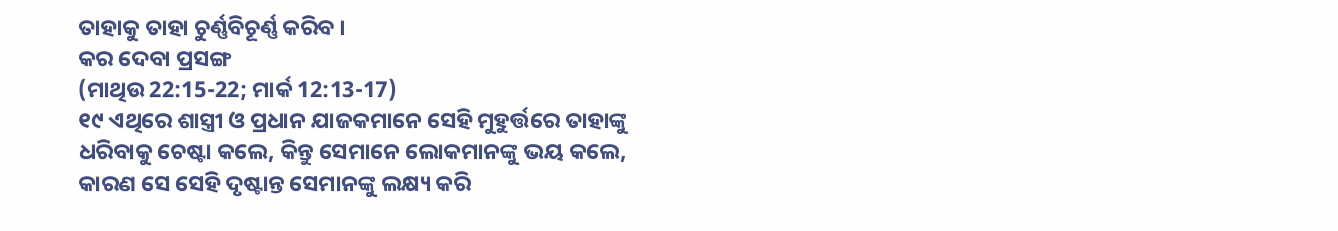ତାହାକୁ ତାହା ଚୁର୍ଣ୍ଣବିଚୂର୍ଣ୍ଣ କରିବ ।
କର ଦେବା ପ୍ରସଙ୍ଗ
(ମାଥିଉ 22:15-22; ମାର୍କ 12:13-17)
୧୯ ଏଥିରେ ଶାସ୍ତ୍ରୀ ଓ ପ୍ରଧାନ ଯାଜକମାନେ ସେହି ମୁହୁର୍ତ୍ତରେ ତାହାଙ୍କୁ ଧରିବାକୁ ଚେଷ୍ଟା କଲେ, କିନ୍ତୁ ସେମାନେ ଲୋକମାନଙ୍କୁ ଭୟ କଲେ, କାରଣ ସେ ସେହି ଦୃଷ୍ଟାନ୍ତ ସେମାନଙ୍କୁ ଲକ୍ଷ୍ୟ କରି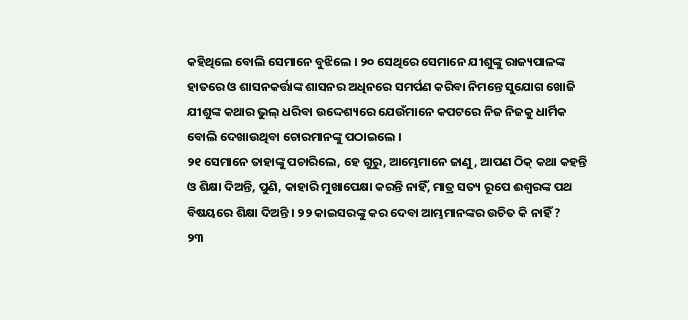କହିଥିଲେ ବୋଲି ସେମାନେ ବୁଝିଲେ । ୨୦ ସେଥିରେ ସେମାନେ ଯୀଶୁଙ୍କୁ ରାଜ୍ୟପାଳଙ୍କ ହାତରେ ଓ ଶାସନକର୍ତ୍ତାଙ୍କ ଶାସନର ଅଧିନରେ ସମର୍ପଣ କରିବା ନିମନ୍ତେ ସୁଯୋଗ ଖୋଜି ଯୀଶୁଙ୍କ କଥାର ଭୁଲ୍ ଧରିବା ଉଦ୍ଦେଶ୍ୟରେ ଯେଉଁମାନେ କପଟରେ ନିଜ ନିଜକୁ ଧାର୍ମିକ ବୋଲି ଦେଖାଉଥିବା ଚୋରମାନଙ୍କୁ ପଠାଇଲେ ।
୨୧ ସେମାନେ ତାହାଙ୍କୁ ପଚାରିଲେ, ହେ ଗୁରୁ, ଆମ୍ଭେମାନେ ଜାଣୁ, ଆପଣ ଠିକ୍ କଥା କହନ୍ତି ଓ ଶିକ୍ଷା ଦିଅନ୍ତି, ପୁଣି, କାହାରି ମୁଖାପେକ୍ଷା କରନ୍ତି ନାହିଁ, ମାତ୍ର ସତ୍ୟ ରୂପେ ଈଶ୍ୱରଙ୍କ ପଥ ବିଷୟରେ ଶିକ୍ଷା ଦିଅନ୍ତି । ୨୨ କାଇସରଙ୍କୁ କର ଦେବା ଆମ୍ଭମାନଙ୍କର ଉଚିତ କି ନାହିଁ ?
୨୩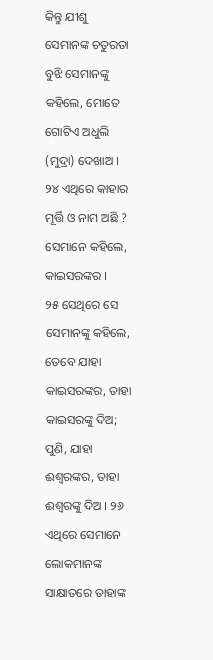କିନ୍ତୁ ଯୀଶୁ ସେମାନଙ୍କ ଚତୁରତା ବୁଝି ସେମାନଙ୍କୁ କହିଲେ, ମୋତେ ଗୋଟିଏ ଅଧୁଲି (ମୁଦ୍ରା) ଦେଖାଅ । ୨୪ ଏଥିରେ କାହାର ମୂର୍ତ୍ତି ଓ ନାମ ଅଛି ? ସେମାନେ କହିଲେ, କାଇସରଙ୍କର ।
୨୫ ସେଥିରେ ସେ ସେମାନଙ୍କୁ କହିଲେ, ତେବେ ଯାହା କାଇସରଙ୍କର, ତାହା କାଇସରଙ୍କୁ ଦିଅ; ପୁଣି, ଯାହା ଈଶ୍ୱରଙ୍କର, ତାହା ଈଶ୍ୱରଙ୍କୁ ଦିଅ । ୨୬ ଏଥିରେ ସେମାନେ ଲୋକମାନଙ୍କ ସାକ୍ଷାତରେ ତାହାଙ୍କ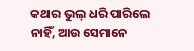କଥାର ଭୁଲ୍ ଧରି ପାରିଲେ ନାହିଁ, ଆଉ ସେମାନେ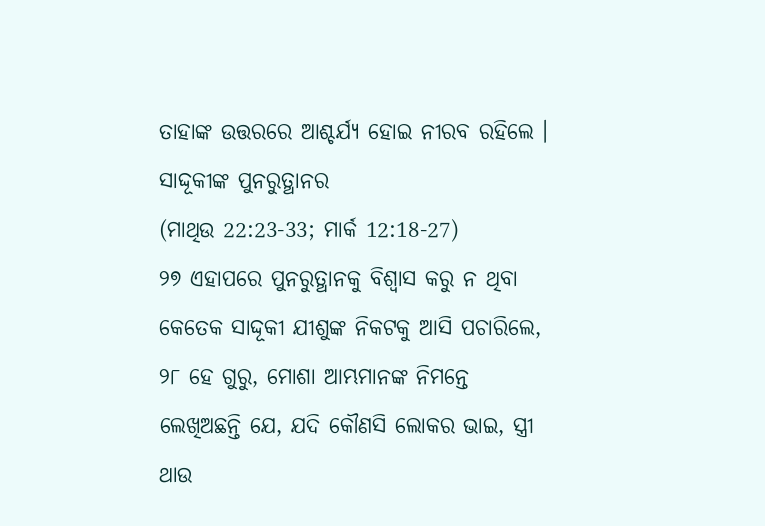ତାହାଙ୍କ ଉତ୍ତରରେ ଆଶ୍ଚର୍ଯ୍ୟ ହୋଇ ନୀରବ ରହିଲେ ।
ସାଦ୍ଦୂକୀଙ୍କ ପୁନରୁତ୍ଥାନର
(ମାଥିଉ 22:23-33; ମାର୍କ 12:18-27)
୨୭ ଏହାପରେ ପୁନରୁତ୍ଥାନକୁ ବିଶ୍ୱାସ କରୁ ନ ଥିବା କେତେକ ସାଦ୍ଦୂକୀ ଯୀଶୁଙ୍କ ନିକଟକୁ ଆସି ପଚାରିଲେ, ୨୮ ହେ ଗୁରୁ, ମୋଶା ଆମ୍ଭମାନଙ୍କ ନିମନ୍ତେ ଲେଖିଅଛନ୍ତି ଯେ, ଯଦି କୌଣସି ଲୋକର ଭାଇ, ସ୍ତ୍ରୀ ଥାଉ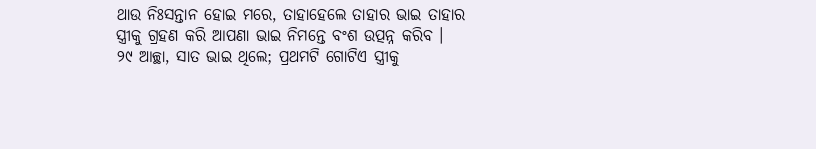ଥାଉ ନିଃସନ୍ତାନ ହୋଇ ମରେ, ତାହାହେଲେ ତାହାର ଭାଇ ତାହାର ସ୍ତ୍ରୀକୁ ଗ୍ରହଣ କରି ଆପଣା ଭାଇ ନିମନ୍ତେ ବଂଶ ଉତ୍ପନ୍ନ କରିବ ।
୨୯ ଆଚ୍ଛା, ସାତ ଭାଇ ଥିଲେ; ପ୍ରଥମଟି ଗୋଟିଏ ସ୍ତ୍ରୀକୁ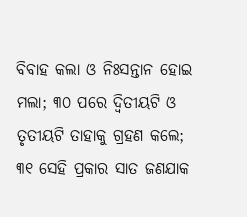ବିବାହ କଲା ଓ ନିଃସନ୍ତାନ ହୋଇ ମଲା; ୩୦ ପରେ ଦ୍ୱିତୀୟଟି ଓ ତୃତୀୟଟି ତାହାକୁ ଗ୍ରହଣ କଲେ; ୩୧ ସେହି ପ୍ରକାର ସାତ ଜଣଯାକ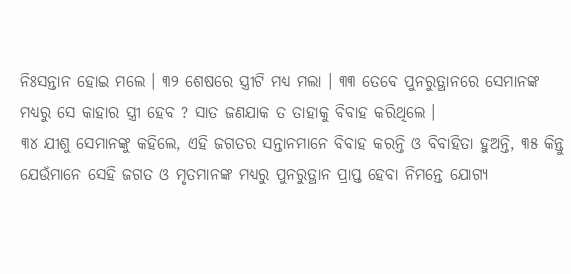ନିଃସନ୍ତାନ ହୋଇ ମଲେ । ୩୨ ଶେଷରେ ସ୍ତ୍ରୀଟି ମଧ୍ୟ ମଲା । ୩୩ ତେବେ ପୁନରୁତ୍ଥାନରେ ସେମାନଙ୍କ ମଧ୍ୟରୁ ସେ କାହାର ସ୍ତ୍ରୀ ହେବ ? ସାତ ଜଣଯାକ ତ ତାହାକୁ ବିବାହ କରିଥିଲେ ।
୩୪ ଯୀଶୁ ସେମାନଙ୍କୁ କହିଲେ, ଏହି ଜଗତର ସନ୍ତାନମାନେ ବିବାହ କରନ୍ତି ଓ ବିବାହିତା ହୁଅନ୍ତି, ୩୫ କିନ୍ତୁ ଯେଉଁମାନେ ସେହି ଜଗତ ଓ ମୃତମାନଙ୍କ ମଧ୍ୟରୁ ପୁନରୁତ୍ଥାନ ପ୍ରାପ୍ତ ହେବା ନିମନ୍ତେ ଯୋଗ୍ୟ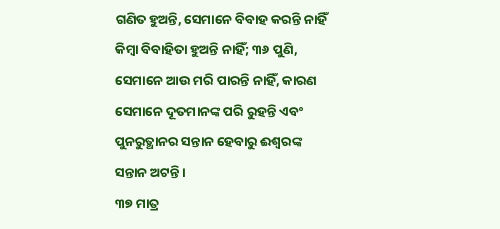ଗଣିତ ହୁଅନ୍ତି, ସେମାନେ ବିବାହ କରନ୍ତି ନାହିଁ କିମ୍ବା ବିବାହିତା ହୁଅନ୍ତି ନାହିଁ; ୩୬ ପୁଣି, ସେମାନେ ଆଉ ମରି ପାରନ୍ତି ନାହିଁ, କାରଣ ସେମାନେ ଦୂତମାନଙ୍କ ପରି ରୁହନ୍ତି ଏବଂ ପୁନରୁତ୍ଥାନର ସନ୍ତାନ ହେବାରୁ ଈଶ୍ୱରଙ୍କ ସନ୍ତାନ ଅଟନ୍ତି ।
୩୭ ମାତ୍ର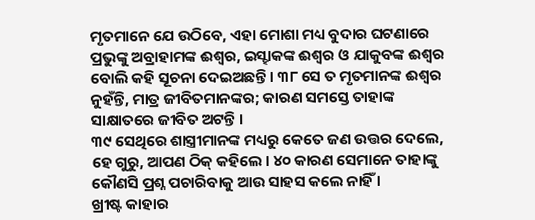ମୃତମାନେ ଯେ ଉଠିବେ, ଏହା ମୋଶା ମଧ୍ୟ ବୁଦାର ଘଟଣାରେ ପ୍ରଭୁଙ୍କୁ ଅବ୍ରାହାମଙ୍କ ଈଶ୍ୱର, ଇସ୍ହାକଙ୍କ ଈଶ୍ୱର ଓ ଯାକୁବଙ୍କ ଈଶ୍ୱର ବୋଲି କହି ସୂଚନା ଦେଇଅଛନ୍ତି । ୩୮ ସେ ତ ମୃତମାନଙ୍କ ଈଶ୍ୱର ନୁହଁନ୍ତି, ମାତ୍ର ଜୀବିତମାନଙ୍କର; କାରଣ ସମସ୍ତେ ତାହାଙ୍କ ସାକ୍ଷାତରେ ଜୀବିତ ଅଟନ୍ତି ।
୩୯ ସେଥିରେ ଶାସ୍ତ୍ରୀମାନଙ୍କ ମଧ୍ୟରୁ କେତେ ଜଣ ଉତ୍ତର ଦେଲେ, ହେ ଗୁରୁ, ଆପଣ ଠିକ୍ କହିଲେ । ୪୦ କାରଣ ସେମାନେ ତାହାଙ୍କୁ କୌଣସି ପ୍ରଶ୍ନ ପଚାରିବାକୁ ଆଉ ସାହସ କଲେ ନାହିଁ ।
ଖ୍ରୀଷ୍ଟ କାହାର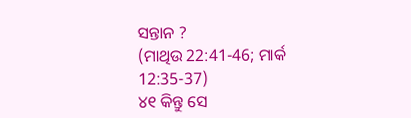ସନ୍ତାନ ?
(ମାଥିଉ 22:41-46; ମାର୍କ 12:35-37)
୪୧ କିନ୍ତୁ ସେ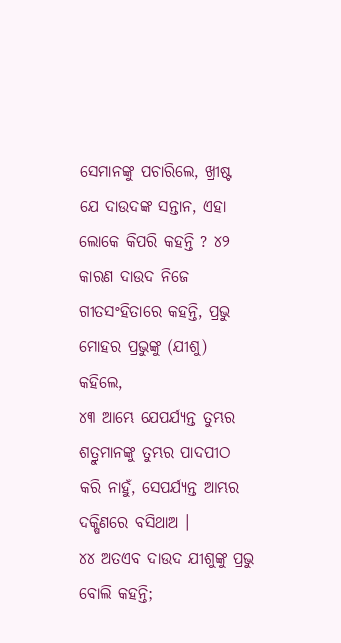ସେମାନଙ୍କୁ ପଚାରିଲେ, ଖ୍ରୀଷ୍ଟ ଯେ ଦାଉଦଙ୍କ ସନ୍ତାନ, ଏହା ଲୋକେ କିପରି କହନ୍ତି ? ୪୨ କାରଣ ଦାଉଦ ନିଜେ ଗୀତସଂହିତାରେ କହନ୍ତି, ପ୍ରଭୁ ମୋହର ପ୍ରଭୁଙ୍କୁ (ଯୀଶୁ) କହିଲେ,
୪୩ ଆମ୍ଭେ ଯେପର୍ଯ୍ୟନ୍ତ ତୁମ୍ଭର ଶତ୍ରୁମାନଙ୍କୁ ତୁମ୍ଭର ପାଦପୀଠ କରି ନାହୁଁ, ସେପର୍ଯ୍ୟନ୍ତ ଆମ୍ଭର ଦକ୍ଷିଣରେ ବସିଥାଅ ।
୪୪ ଅତଏବ ଦାଉଦ ଯୀଶୁଙ୍କୁ ପ୍ରଭୁ ବୋଲି କହନ୍ତି;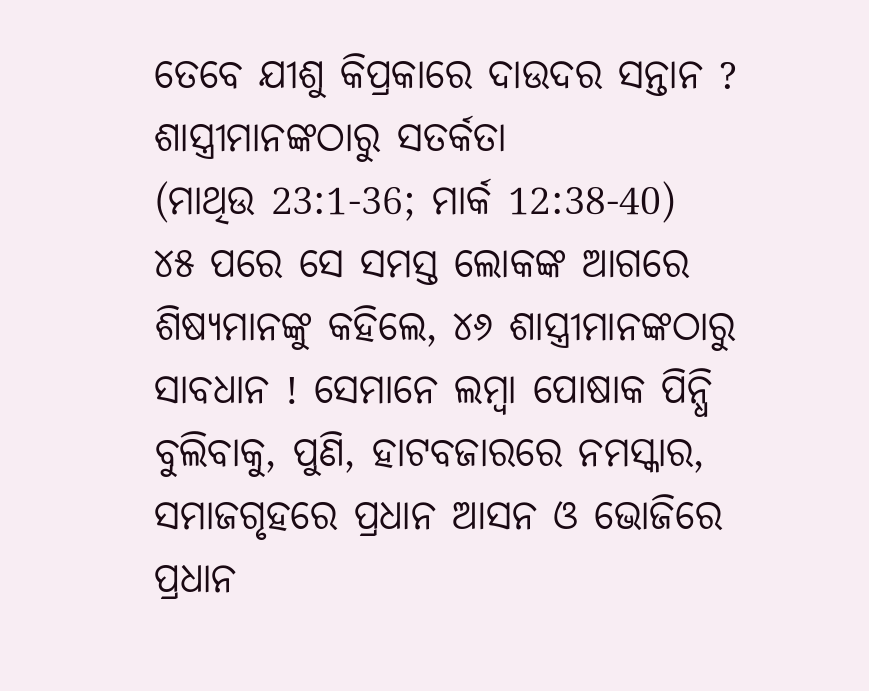ତେବେ ଯୀଶୁ କିପ୍ରକାରେ ଦାଉଦର ସନ୍ତାନ ?
ଶାସ୍ତ୍ରୀମାନଙ୍କଠାରୁ ସତର୍କତା
(ମାଥିଉ 23:1-36; ମାର୍କ 12:38-40)
୪୫ ପରେ ସେ ସମସ୍ତ ଲୋକଙ୍କ ଆଗରେ ଶିଷ୍ୟମାନଙ୍କୁ କହିଲେ, ୪୬ ଶାସ୍ତ୍ରୀମାନଙ୍କଠାରୁ ସାବଧାନ ! ସେମାନେ ଲମ୍ବା ପୋଷାକ ପିନ୍ଧି ବୁଲିବାକୁ, ପୁଣି, ହାଟବଜାରରେ ନମସ୍କାର, ସମାଜଗୃହରେ ପ୍ରଧାନ ଆସନ ଓ ଭୋଜିରେ ପ୍ରଧାନ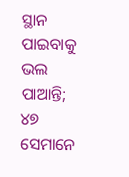ସ୍ଥାନ ପାଇବାକୁ ଭଲ ପାଆନ୍ତି; ୪୭ ସେମାନେ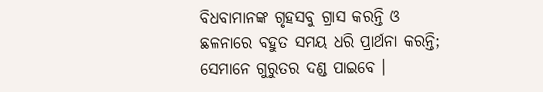ବିଧବାମାନଙ୍କ ଗୃହସବୁ ଗ୍ରାସ କରନ୍ତି ଓ ଛଳନାରେ ବହୁତ ସମୟ ଧରି ପ୍ରାର୍ଥନା କରନ୍ତି; ସେମାନେ ଗୁରୁତର ଦଣ୍ଡ ପାଇବେ ।